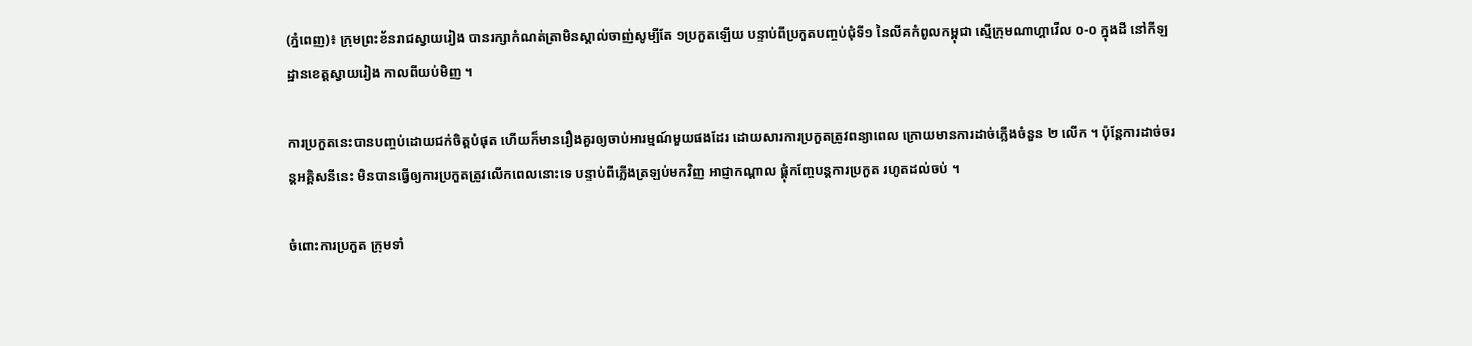(ភ្នំពេញ)៖ ក្រុមព្រះខ័នរាជស្វាយរៀង បានរក្សាកំណត់ត្រាមិនស្គាល់ចាញ់សូម្បីតែ ១ប្រកួតឡើយ បន្ទាប់ពីប្រកួតបញ្ចប់ជុំទី១ នៃលីគកំពូលកម្ពុជា ស្មើក្រុមណាហ្គាវើល ០-០ ក្នុងដី នៅកីឡដ្ឋានខេត្តស្វាយរៀង កាលពីយប់មិញ ។

ការប្រកួតនេះបានបញ្ចប់ដោយជក់ចិត្តបំផុត ហើយក៏មានរឿងគួរឲ្យចាប់អារម្មណ៍មួយផងដែរ ដោយសារការប្រកួតត្រូវពន្យាពេល ក្រោយមានការដាច់ភ្លើងចំនួន ២ លើក ។ ប៉ុន្ដែការដាច់ចរន្ដអគ្គិសនីនេះ មិនបានធ្វើឲ្យការប្រកួតត្រូវលើកពេលនោះទេ បន្ទាប់ពីភ្លើងត្រឡប់មកវិញ អាជ្ញាកណ្ដាល ផ្ដុំកញ្ចែបន្ដការប្រកួត រហូតដល់ចប់ ។

ចំពោះការប្រកួត ក្រុមទាំ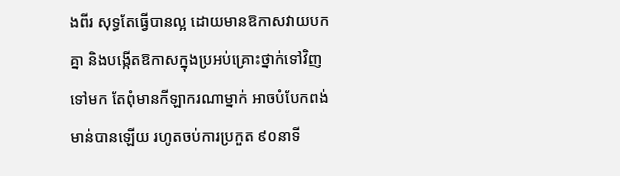ងពីរ សុទ្ធតែធ្វើបានល្អ ដោយមានឱកាសវាយបកគ្នា និងបង្កើតឱកាសក្នុងប្រអប់គ្រោះថ្នាក់ទៅវិញទៅមក តែពុំមានកីឡាករណាម្នាក់ អាចបំបែកពង់មាន់បានឡើយ រហូតចប់ការប្រកួត ៩០នាទី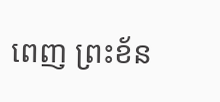ពេញ ព្រះខ័ន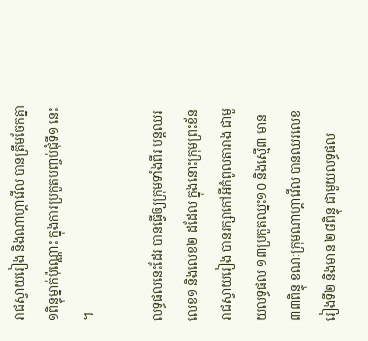រាជស្វាយរៀង និងណាហ្គាវើល បានត្រឹមចែកគ្នា ១ពិន្ទុម្នាក់ប៉ុណ្ណោះ ក្នុងការប្រកួតបញ្ចប់ជុំទី១ នេះ ។

លទ្ធផលនេះដែរ បានធ្វើឲ្យក្រុមទាំងពីរ បន្ដឈរលេខ១ និងលេខ២ ដដែល ក្នុងនោះក្រុមព្រះខ័នរាជស្វាយរៀង បានរក្សាកៅអីកំពូលតារាង ជាមួយលទ្ធផល ១៣ប្រកួតឈ្នះ១០ និងស្មើ៣ មាន ៣៣ពិន្ទុ ខណៈក្រុមណាហ្គាវើល បានឈរលេខរៀងទី២ និងមាន ២៨ពិន្ទុ ជាមួយលទ្ធផល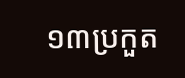១៣ប្រកួត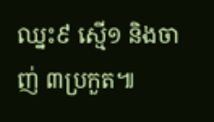ឈ្នះ៩ ស្មើ១ និងចាញ់ ៣ប្រកួត៕